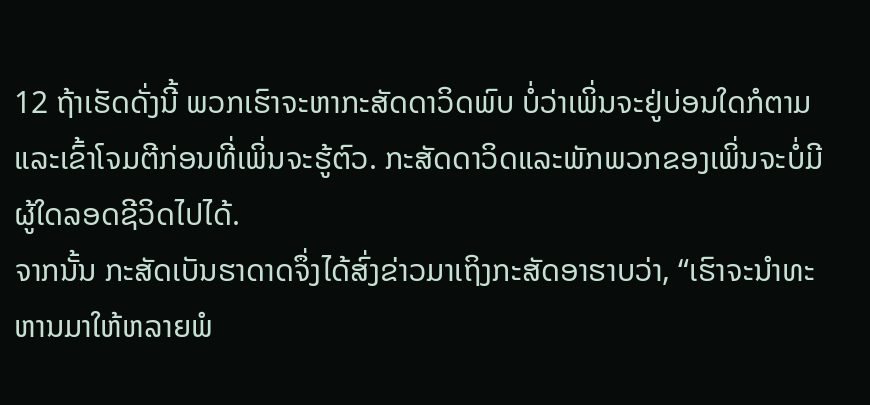12 ຖ້າເຮັດດັ່ງນີ້ ພວກເຮົາຈະຫາກະສັດດາວິດພົບ ບໍ່ວ່າເພິ່ນຈະຢູ່ບ່ອນໃດກໍຕາມ ແລະເຂົ້າໂຈມຕີກ່ອນທີ່ເພິ່ນຈະຮູ້ຕົວ. ກະສັດດາວິດແລະພັກພວກຂອງເພິ່ນຈະບໍ່ມີຜູ້ໃດລອດຊີວິດໄປໄດ້.
ຈາກນັ້ນ ກະສັດເບັນຮາດາດຈຶ່ງໄດ້ສົ່ງຂ່າວມາເຖິງກະສັດອາຮາບວ່າ, “ເຮົາຈະນຳທະຫານມາໃຫ້ຫລາຍພໍ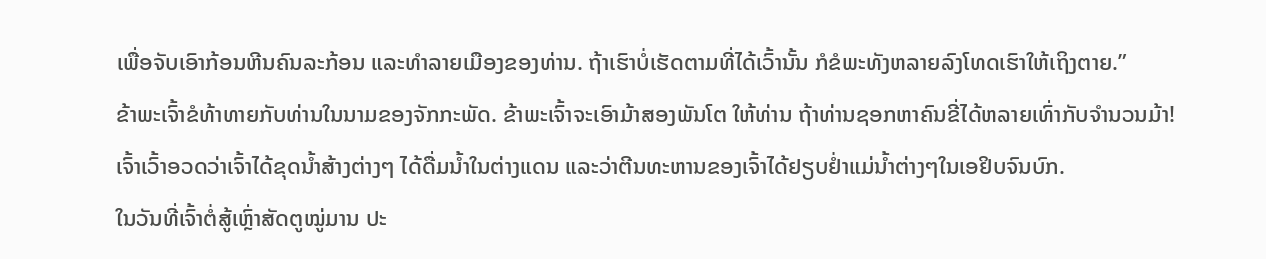ເພື່ອຈັບເອົາກ້ອນຫີນຄົນລະກ້ອນ ແລະທຳລາຍເມືອງຂອງທ່ານ. ຖ້າເຮົາບໍ່ເຮັດຕາມທີ່ໄດ້ເວົ້ານັ້ນ ກໍຂໍພະທັງຫລາຍລົງໂທດເຮົາໃຫ້ເຖິງຕາຍ.”
ຂ້າພະເຈົ້າຂໍທ້າທາຍກັບທ່ານໃນນາມຂອງຈັກກະພັດ. ຂ້າພະເຈົ້າຈະເອົາມ້າສອງພັນໂຕ ໃຫ້ທ່ານ ຖ້າທ່ານຊອກຫາຄົນຂີ່ໄດ້ຫລາຍເທົ່າກັບຈຳນວນມ້າ!
ເຈົ້າເວົ້າອວດວ່າເຈົ້າໄດ້ຂຸດນໍ້າສ້າງຕ່າງໆ ໄດ້ດື່ມນໍ້າໃນຕ່າງແດນ ແລະວ່າຕີນທະຫານຂອງເຈົ້າໄດ້ຢຽບຢໍ່າແມ່ນໍ້າຕ່າງໆໃນເອຢິບຈົນບົກ.
ໃນວັນທີ່ເຈົ້າຕໍ່ສູ້ເຫຼົ່າສັດຕູໝູ່ມານ ປະ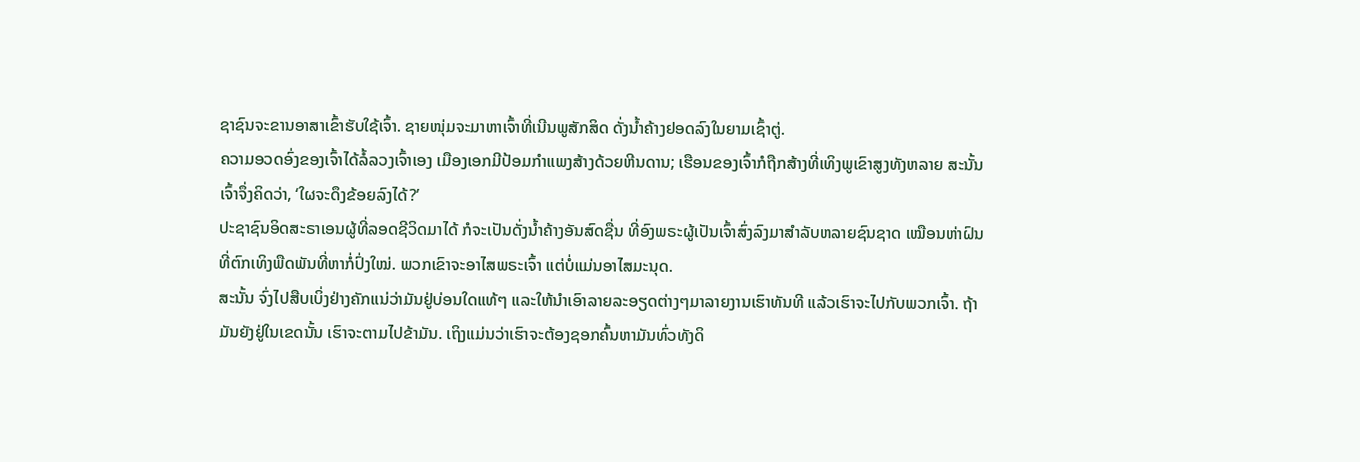ຊາຊົນຈະຂານອາສາເຂົ້າຮັບໃຊ້ເຈົ້າ. ຊາຍໜຸ່ມຈະມາຫາເຈົ້າທີ່ເນີນພູສັກສິດ ດັ່ງນໍ້າຄ້າງຢອດລົງໃນຍາມເຊົ້າຕູ່.
ຄວາມອວດອົ່ງຂອງເຈົ້າໄດ້ລໍ້ລວງເຈົ້າເອງ ເມືອງເອກມີປ້ອມກຳແພງສ້າງດ້ວຍຫີນດານ; ເຮືອນຂອງເຈົ້າກໍຖືກສ້າງທີ່ເທິງພູເຂົາສູງທັງຫລາຍ ສະນັ້ນ ເຈົ້າຈຶ່ງຄິດວ່າ, ‘ໃຜຈະດຶງຂ້ອຍລົງໄດ້?’
ປະຊາຊົນອິດສະຣາເອນຜູ້ທີ່ລອດຊີວິດມາໄດ້ ກໍຈະເປັນດັ່ງນໍ້າຄ້າງອັນສົດຊື່ນ ທີ່ອົງພຣະຜູ້ເປັນເຈົ້າສົ່ງລົງມາສຳລັບຫລາຍຊົນຊາດ ເໝືອນຫ່າຝົນທີ່ຕົກເທິງພືດພັນທີ່ຫາກໍ່ປົ່ງໃໝ່. ພວກເຂົາຈະອາໄສພຣະເຈົ້າ ແຕ່ບໍ່ແມ່ນອາໄສມະນຸດ.
ສະນັ້ນ ຈົ່ງໄປສືບເບິ່ງຢ່າງຄັກແນ່ວ່າມັນຢູ່ບ່ອນໃດແທ້ໆ ແລະໃຫ້ນຳເອົາລາຍລະອຽດຕ່າງໆມາລາຍງານເຮົາທັນທີ ແລ້ວເຮົາຈະໄປກັບພວກເຈົ້າ. ຖ້າມັນຍັງຢູ່ໃນເຂດນັ້ນ ເຮົາຈະຕາມໄປຂ້າມັນ. ເຖິງແມ່ນວ່າເຮົາຈະຕ້ອງຊອກຄົ້ນຫາມັນທົ່ວທັງດິ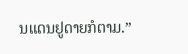ນແດນຢູດາຍກໍຕາມ.”